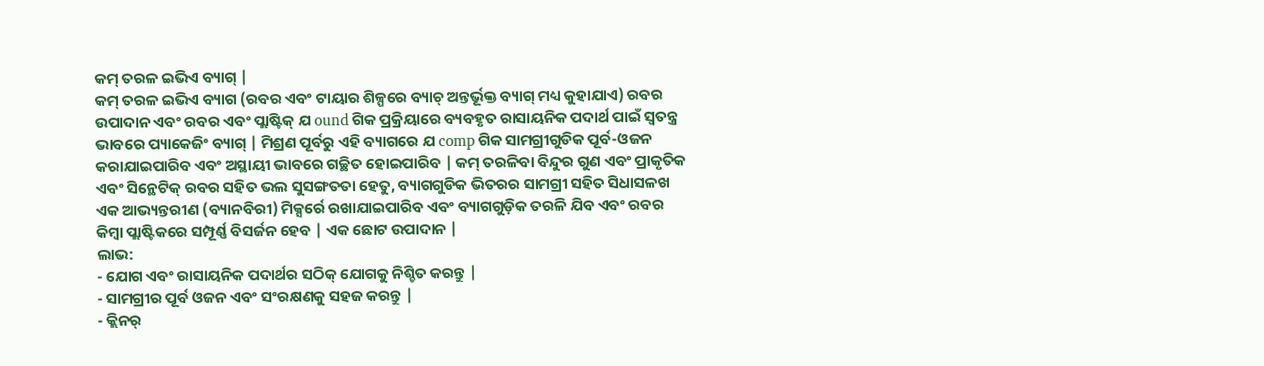କମ୍ ତରଳ ଇଭିଏ ବ୍ୟାଗ୍ |
କମ୍ ତରଳ ଇଭିଏ ବ୍ୟାଗ (ରବର ଏବଂ ଟାୟାର ଶିଳ୍ପରେ ବ୍ୟାଚ୍ ଅନ୍ତର୍ଭୂକ୍ତ ବ୍ୟାଗ୍ ମଧ୍ୟ କୁହାଯାଏ) ରବର ଉପାଦାନ ଏବଂ ରବର ଏବଂ ପ୍ଲାଷ୍ଟିକ୍ ଯ ound ଗିକ ପ୍ରକ୍ରିୟାରେ ବ୍ୟବହୃତ ରାସାୟନିକ ପଦାର୍ଥ ପାଇଁ ସ୍ୱତନ୍ତ୍ର ଭାବରେ ପ୍ୟାକେଜିଂ ବ୍ୟାଗ୍ | ମିଶ୍ରଣ ପୂର୍ବରୁ ଏହି ବ୍ୟାଗରେ ଯ comp ଗିକ ସାମଗ୍ରୀଗୁଡିକ ପୂର୍ବ-ଓଜନ କରାଯାଇପାରିବ ଏବଂ ଅସ୍ଥାୟୀ ଭାବରେ ଗଚ୍ଛିତ ହୋଇପାରିବ | କମ୍ ତରଳିବା ବିନ୍ଦୁର ଗୁଣ ଏବଂ ପ୍ରାକୃତିକ ଏବଂ ସିନ୍ଥେଟିକ୍ ରବର ସହିତ ଭଲ ସୁସଙ୍ଗତତା ହେତୁ, ବ୍ୟାଗଗୁଡିକ ଭିତରର ସାମଗ୍ରୀ ସହିତ ସିଧାସଳଖ ଏକ ଆଭ୍ୟନ୍ତରୀଣ (ବ୍ୟାନବିରୀ) ମିକ୍ସର୍ରେ ରଖାଯାଇପାରିବ ଏବଂ ବ୍ୟାଗଗୁଡ଼ିକ ତରଳି ଯିବ ଏବଂ ରବର କିମ୍ବା ପ୍ଲାଷ୍ଟିକରେ ସମ୍ପୂର୍ଣ୍ଣ ବିସର୍ଜନ ହେବ | ଏକ ଛୋଟ ଉପାଦାନ |
ଲାଭ:
- ଯୋଗ ଏବଂ ରାସାୟନିକ ପଦାର୍ଥର ସଠିକ୍ ଯୋଗକୁ ନିଶ୍ଚିତ କରନ୍ତୁ |
- ସାମଗ୍ରୀର ପୂର୍ବ ଓଜନ ଏବଂ ସଂରକ୍ଷଣକୁ ସହଜ କରନ୍ତୁ |
- କ୍ଲିନର୍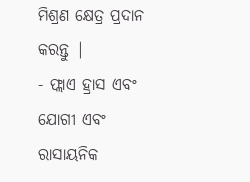ମିଶ୍ରଣ କ୍ଷେତ୍ର ପ୍ରଦାନ କରନ୍ତୁ |
- ଫ୍ଲାଏ ହ୍ରାସ ଏବଂ ଯୋଗୀ ଏବଂ ରାସାୟନିକ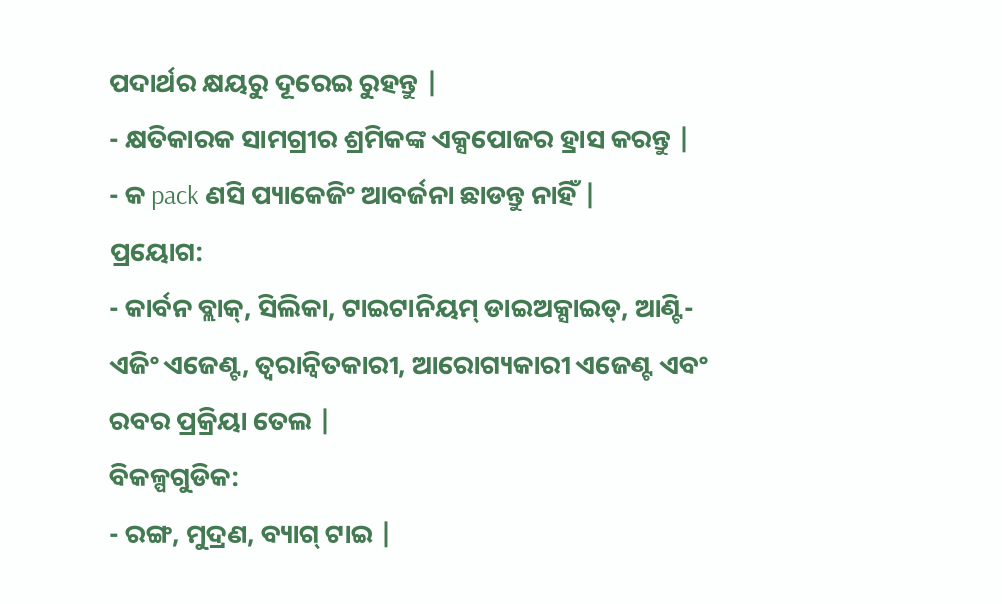ପଦାର୍ଥର କ୍ଷୟରୁ ଦୂରେଇ ରୁହନ୍ତୁ |
- କ୍ଷତିକାରକ ସାମଗ୍ରୀର ଶ୍ରମିକଙ୍କ ଏକ୍ସପୋଜର ହ୍ରାସ କରନ୍ତୁ |
- କ pack ଣସି ପ୍ୟାକେଜିଂ ଆବର୍ଜନା ଛାଡନ୍ତୁ ନାହିଁ |
ପ୍ରୟୋଗ:
- କାର୍ବନ ବ୍ଲାକ୍, ସିଲିକା, ଟାଇଟାନିୟମ୍ ଡାଇଅକ୍ସାଇଡ୍, ଆଣ୍ଟି-ଏଜିଂ ଏଜେଣ୍ଟ, ତ୍ୱରାନ୍ୱିତକାରୀ, ଆରୋଗ୍ୟକାରୀ ଏଜେଣ୍ଟ ଏବଂ ରବର ପ୍ରକ୍ରିୟା ତେଲ |
ବିକଳ୍ପଗୁଡିକ:
- ରଙ୍ଗ, ମୁଦ୍ରଣ, ବ୍ୟାଗ୍ ଟାଇ |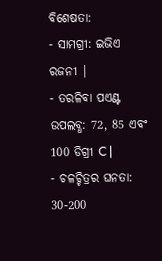ବିଶେଷତା:
- ସାମଗ୍ରୀ: ଇଭିଏ ରଜନୀ |
- ତରଳିବା ପଏଣ୍ଟ ଉପଲବ୍ଧ: 72, 85 ଏବଂ 100 ଡିଗ୍ରୀ C |
- ଚଳଚ୍ଚିତ୍ରର ଘନତା: 30-200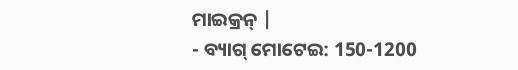ମାଇକ୍ରନ୍ |
- ବ୍ୟାଗ୍ ମୋଟେଇ: 150-1200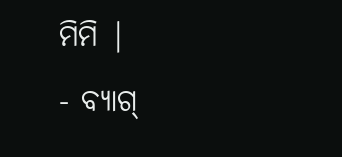ମିମି |
- ବ୍ୟାଗ୍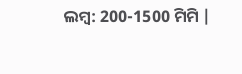ଲମ୍ବ: 200-1500 ମିମି |